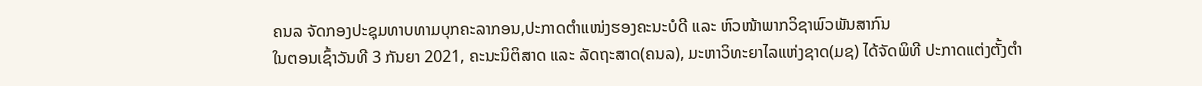ຄນລ ຈັດກອງປະຊຸມທາບທາມບຸກຄະລາກອນ,ປະກາດຕໍາແໜ່ງຮອງຄະນະບໍດີ ແລະ ຫົວໜ້າພາກວິຊາພົວພັນສາກົນ
ໃນຕອນເຊົ້າວັນທີ 3 ກັນຍາ 2021, ຄະນະນິຕິສາດ ແລະ ລັດຖະສາດ(ຄນລ), ມະຫາວິທະຍາໄລແຫ່ງຊາດ(ມຊ) ໄດ້ຈັດພິທີ ປະກາດແຕ່ງຕັ້ງຕໍາ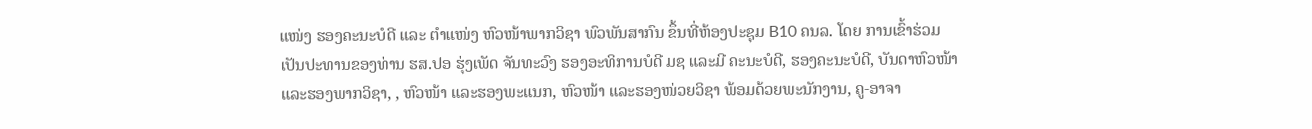ແໜ່ງ ຮອງຄະນະບໍດີ ແລະ ຕໍາແໜ່ງ ຫົວໜ້າພາກວິຊາ ພົວພັນສາກົນ ຂຶ້ນທີ່ຫ້ອງປະຊຸມ B10 ຄນລ. ໂດຍ ການເຂົ້າຮ່ວມເປັນປະທານຂອງທ່ານ ຮສ.ປອ ຮຸ່ງເພັດ ຈັນທະວົງ ຮອງອະທິການບໍດີ ມຊ ແລະມີ ຄະນະບໍດີ, ຮອງຄະນະບໍດີ, ບັນດາຫົວໜ້າ ແລະຮອງພາກວິຊາ, , ຫົວໜ້າ ແລະຮອງພະແນກ, ຫົວໜ້າ ແລະຮອງໜ່ວຍວິຊາ ພ້ອມດ້ວຍພະນັກງານ, ຄູ-ອາຈາ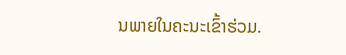ນພາຍໃນຄະນະເຂົ້າຮ່ວມ.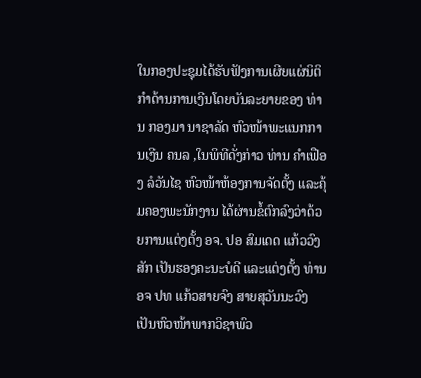ໃນກອງປະຊຸມໄດ້ຮັບຟັງການເຜີຍແຜ່ນິຕິກໍາດ້ານການເງີນໂດຍບັນລະຍາຍຂອງ ທ່ານ ກອງມາ ນາຊາລັດ ຫົວໜ້າພະແນກການເງີນ ຄນລ ,ໃນພິທີດັ່ງກ່າວ ທ່ານ ຄໍາເຟືອງ ລໍວັນໄຊ ຫົວໜ້າຫ້ອງການຈັດຕັ້ງ ແລະຄຸ້ມຄອງພະນັກງານ ໄດ້ຜ່ານຂໍ້ຕົກລົງວ່າດ້ວຍການແຕ່ງຕັ້ງ ອຈ. ປອ ສົມເດດ ແກ້ວວົງສັກ ເປັນຮອງຄະນະບໍດີ ແລະແຕ່ງຕັ້ງ ທ່ານ ອຈ ປທ ແກ້ວສາຍຈົງ ສາຍສຸວັນນະວົງ ເປັນຫົວໜ້າພາກວິຊາພົວ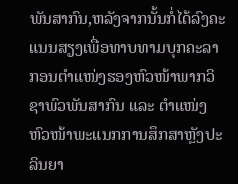ພັນສາກົນ,ຫລັງຈາກນັ້ນກໍ່ໄດ້ລົງຄະແນນສຽງເພື່ອທາບທາມບຸກຄະລາກອນຕໍາແໜ່ງຮອງຫົວໜ້າພາກວິຊາພົວພັນສາກົນ ແລະ ຕໍາແໜ່ງຫົວໜ້າພະແນກການສຶກສາຫຼັງປະລິນຍາ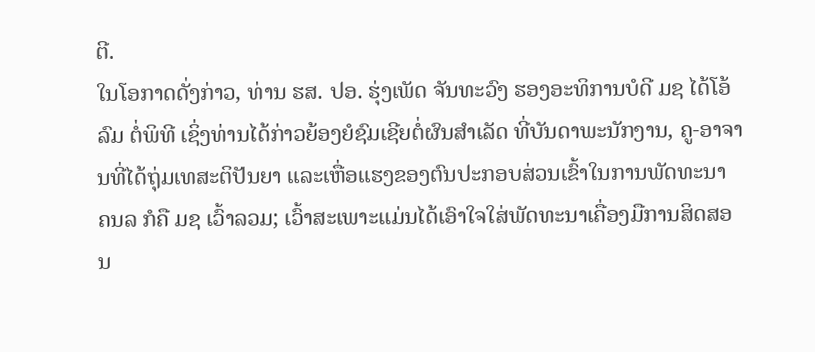ຕີ.
ໃນໂອກາດດັ່ງກ່າວ, ທ່ານ ຮສ. ປອ. ຮຸ່ງເພັດ ຈັນທະວົງ ຮອງອະທິການບໍດີ ມຊ ໄດ້ໂອ້ລົມ ຕໍ່ພິທີ ເຊິ່ງທ່ານໄດ້ກ່າວຍ້ອງຍໍຊົມເຊີຍຕໍ່ຜົນສຳເລັດ ທີ່ບັນດາພະນັກງານ, ຄູ-ອາຈານທີ່ໄດ້ຖຸ່ມເທສະຕິປັນຍາ ແລະເຫື່ອແຮງຂອງຕົນປະກອບສ່ວນເຂົ້າໃນການພັດທະນາ ຄນລ ກໍຄື ມຊ ເວົ້າລວມ; ເວົ້າສະເພາະແມ່ນໄດ້ເອົາໃຈໃສ່ພັດທະນາເຄື່ອງມືການສິດສອນ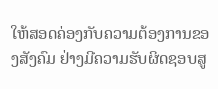ໃຫ້ສອດຄ່ອງກັບຄວາມຕ້ອງການຂອງສັງຄົມ ຢ່າງມີຄວາມຮັບຜິດຊອບສູ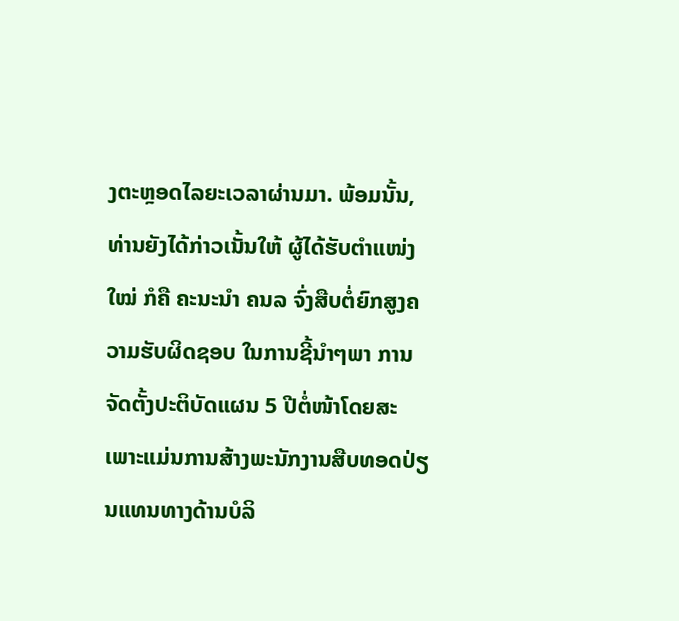ງຕະຫຼອດໄລຍະເວລາຜ່ານມາ. ພ້ອມນັ້ນ, ທ່ານຍັງໄດ້ກ່າວເນັ້ນໃຫ້ ຜູ້ໄດ້ຮັບຕໍາແໜ່ງໃໝ່ ກໍຄື ຄະນະນໍາ ຄນລ ຈົ່ງສືບຕໍ່ຍົກສູງຄວາມຮັບຜິດຊອບ ໃນການຊີ້ນໍາໆພາ ການຈັດຕັ້ງປະຕິບັດແຜນ 5 ປີຕໍ່ໜ້າໂດຍສະເພາະແມ່ນການສ້າງພະນັກງານສືບທອດປ່ຽນແທນທາງດ້ານບໍລິ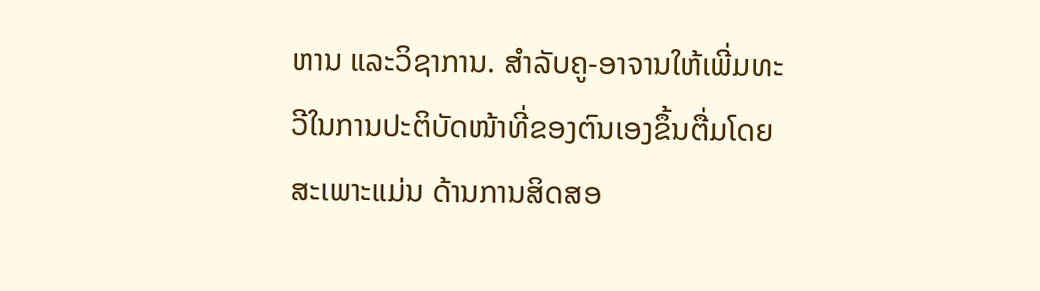ຫານ ແລະວິຊາການ. ສໍາລັບຄູ-ອາຈານໃຫ້ເພີ່ມທະວີໃນການປະຕິບັດໜ້າທີ່ຂອງຕົນເອງຂຶ້ນຕື່ມໂດຍສະເພາະແມ່ນ ດ້ານການສິດສອ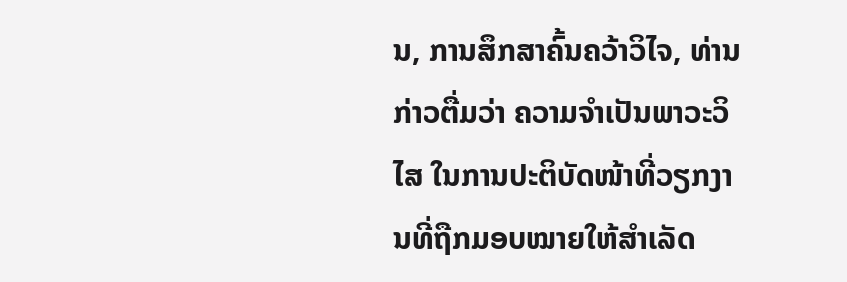ນ, ການສຶກສາຄົ້ນຄວ້າວິໄຈ, ທ່ານກ່າວຕື່ມວ່າ ຄວາມຈໍາເປັນພາວະວິໄສ ໃນການປະຕິບັດໜ້າທີ່ວຽກງານທີ່ຖືກມອບໝາຍໃຫ້ສຳເລັດ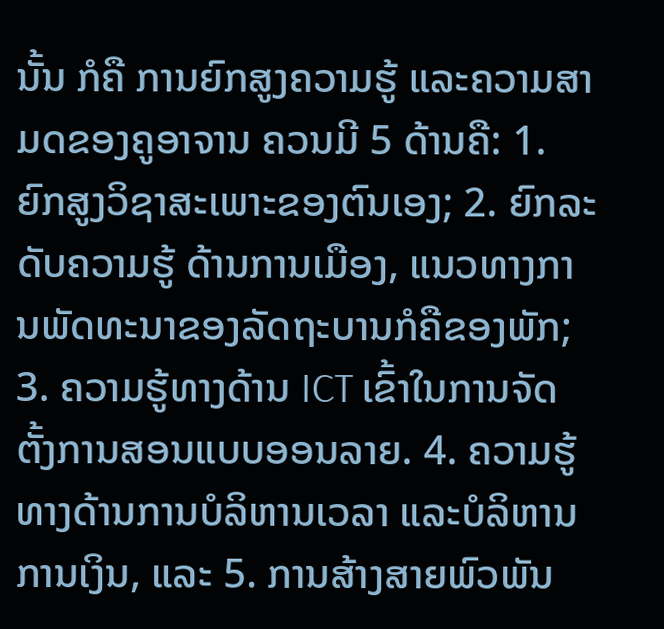ນັ້ນ ກໍຄື ການຍົກສູງຄວາມຮູ້ ແລະຄວາມສາມດຂອງຄູອາຈານ ຄວນມີ 5 ດ້ານຄື: 1. ຍົກສູງວິຊາສະເພາະຂອງຕົນເອງ; 2. ຍົກລະດັບຄວາມຮູ້ ດ້ານການເມືອງ, ແນວທາງການພັດທະນາຂອງລັດຖະບານກໍຄືຂອງພັກ; 3. ຄວາມຮູ້ທາງດ້ານ ICT ເຂົ້າໃນການຈັດຕັ້ງການສອນແບບອອນລາຍ. 4. ຄວາມຮູ້ທາງດ້ານການບໍລິຫານເວລາ ແລະບໍລິຫານການເງິນ, ແລະ 5. ການສ້າງສາຍພົວພັນ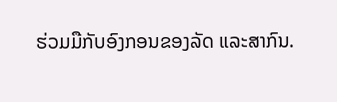ຮ່ວມມືກັບອົງກອນຂອງລັດ ແລະສາກົນ.